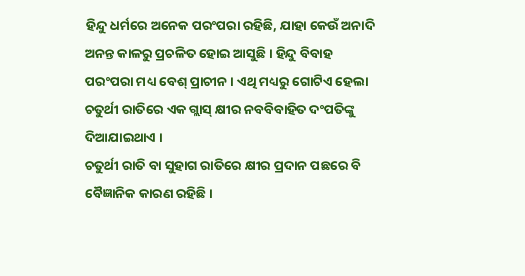ହିନ୍ଦୁ ଧର୍ମରେ ଅନେକ ପରଂପରା ରହିଛି, ଯାହା କେଉଁ ଅନାଦି ଅନନ୍ତ କାଳରୁ ପ୍ରଚଳିତ ହୋଇ ଆସୁଛି । ହିନ୍ଦୁ ବିବାହ ପରଂପରା ମଧ୍ୟ ବେଶ୍ ପ୍ରାଚୀନ । ଏଥି ମଧ୍ୟରୁ ଗୋଟିଏ ହେଲା ଚତୁର୍ଥୀ ରାତିରେ ଏକ ଗ୍ଲାସ୍ କ୍ଷୀର ନବବିବାହିତ ଦଂପତିଙ୍କୁ ଦିଆଯାଇଥାଏ ।
ଚତୁର୍ଥୀ ରାତି ବା ସୁହାଗ ରାତିରେ କ୍ଷୀର ପ୍ରଦାନ ପଛରେ ବି ବୈଜ୍ଞାନିକ କାରଣ ରହିଛି ।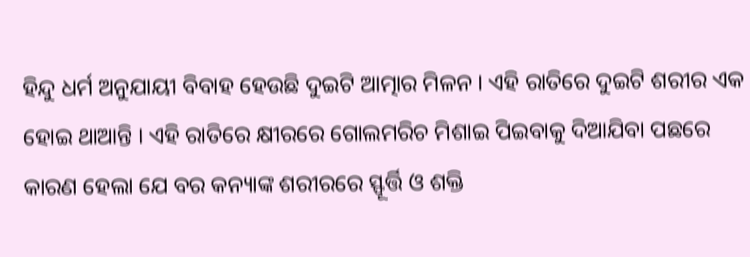ହିନ୍ଦୁ ଧର୍ମ ଅନୁଯାୟୀ ବିବାହ ହେଉଛି ଦୁଇଟି ଆତ୍ମାର ମିଳନ । ଏହି ରାତିରେ ଦୁଇଟି ଶରୀର ଏକ ହୋଇ ଥାଆନ୍ତି । ଏହି ରାତିରେ କ୍ଷୀରରେ ଗୋଲମରିଚ ମିଶାଇ ପିଇବାକୁ ଦିଆଯିବା ପଛରେ କାରଣ ହେଲା ଯେ ବର କନ୍ୟାଙ୍କ ଶରୀରରେ ସ୍ଫୂର୍ତ୍ତି ଓ ଶକ୍ତି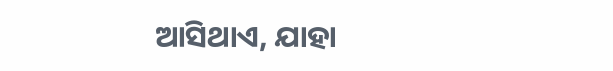ଆସିଥାଏ, ଯାହା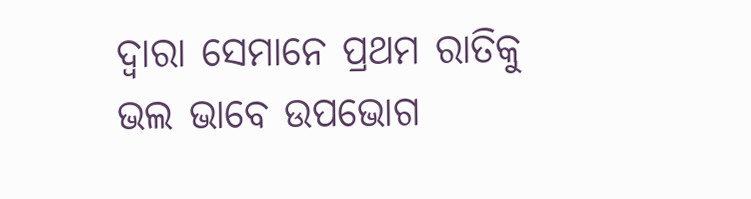ଦ୍ୱାରା ସେମାନେ ପ୍ରଥମ ରାତିକୁ ଭଲ ଭାବେ ଉପଭୋଗ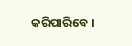କରିପାରିବେ ।